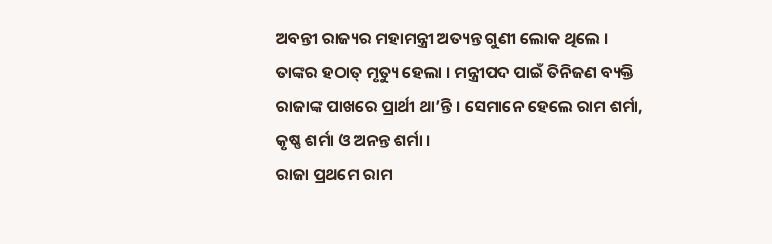ଅବନ୍ତୀ ରାଜ୍ୟର ମହାମନ୍ତ୍ରୀ ଅତ୍ୟନ୍ତ ଗୁଣୀ ଲୋକ ଥିଲେ । ତାଙ୍କର ହଠାତ୍ ମୃତ୍ୟୁ ହେଲା । ମନ୍ତ୍ରୀପଦ ପାଇଁ ତିନିଜଣ ବ୍ୟକ୍ତି ରାଜାଙ୍କ ପାଖରେ ପ୍ରାର୍ଥୀ ଥା’ନ୍ତି । ସେମାନେ ହେଲେ ରାମ ଶର୍ମା, କୃଷ୍ଣ ଶର୍ମା ଓ ଅନନ୍ତ ଶର୍ମା ।
ରାଜା ପ୍ରଥମେ ରାମ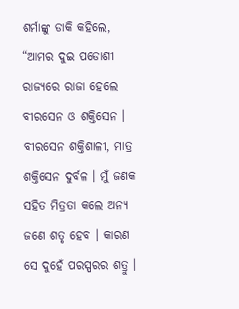ଶର୍ମାଙ୍କୁ ଡାକି କହିଲେ, “ଆମର ଦୁଇ ପଡୋଶୀ ରାଜ୍ୟରେ ରାଜା ହେଲେ ବୀରସେନ ଓ ଶକ୍ତିସେନ । ବୀରସେନ ଶକ୍ତିଶାଳୀ, ମାତ୍ର ଶକ୍ତିସେନ ଦୁର୍ବଳ । ମୁଁ ଜଣକ ସହିତ ମିତ୍ରତା କଲେ ଅନ୍ୟ ଜଣେ ଶତୃ ହେବ । କାରଣ ସେ ଦୁହେଁ ପରସ୍ପରର ଶତ୍ରୁ ।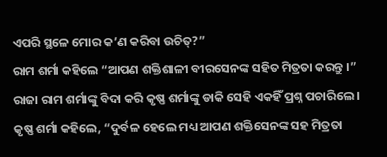ଏପରି ସ୍ଥଳେ ମୋର କ’ଣ କରିବା ଉଚିତ୍?”
ରାମ ଶର୍ମା କହିଲେ “ଆପଣ ଶକ୍ତିଶାଳୀ ବୀରସେନଙ୍କ ସହିତ ମିତ୍ରତା କରନ୍ତୁ ।”
ରାଜା ରାମ ଶର୍ମାଙ୍କୁ ବିଦା କରି କୃଷ୍ଣ ଶର୍ମାଙ୍କୁ ଡାକି ସେହି ଏକହିଁ ପ୍ରଶ୍ନ ପଚାରିଲେ ।
କୃଷ୍ଣ ଶର୍ମା କହିଲେ, “ଦୁର୍ବଳ ହେଲେ ମଧ୍ୟ ଆପଣ ଶକ୍ତିସେନଙ୍କ ସହ ମିତ୍ରତା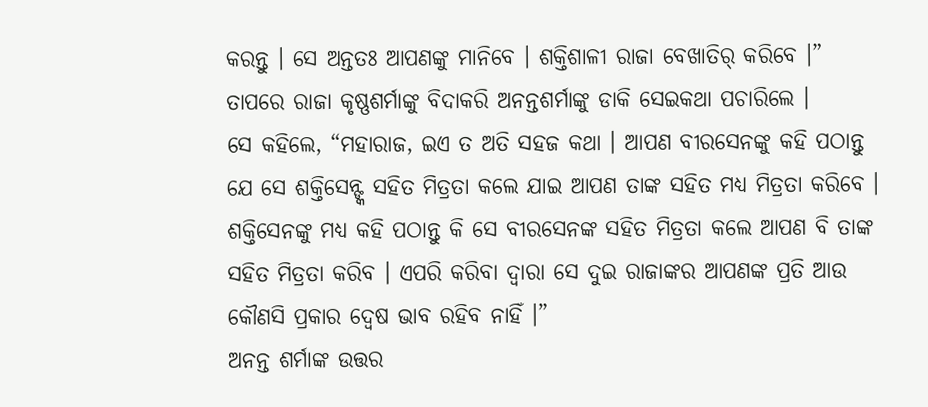କରନ୍ତୁ । ସେ ଅନ୍ତତଃ ଆପଣଙ୍କୁ ମାନିବେ । ଶକ୍ତିଶାଳୀ ରାଜା ବେଖାତିର୍ କରିବେ ।”
ତାପରେ ରାଜା କୃଷ୍ଣଶର୍ମାଙ୍କୁ ବିଦାକରି ଅନନ୍ତଶର୍ମାଙ୍କୁ ଡାକି ସେଇକଥା ପଚାରିଲେ ।
ସେ କହିଲେ, “ମହାରାଜ, ଇଏ ତ ଅତି ସହଜ କଥା । ଆପଣ ବୀରସେନଙ୍କୁ କହି ପଠାନ୍ତୁ ଯେ ସେ ଶକ୍ତିସେନ୍ଙ୍କ ସହିତ ମିତ୍ରତା କଲେ ଯାଇ ଆପଣ ତାଙ୍କ ସହିତ ମଧ୍ୟ ମିତ୍ରତା କରିବେ । ଶକ୍ତିସେନଙ୍କୁ ମଧ୍ୟ କହି ପଠାନ୍ତୁ କି ସେ ବୀରସେନଙ୍କ ସହିତ ମିତ୍ରତା କଲେ ଆପଣ ବି ତାଙ୍କ ସହିତ ମିତ୍ରତା କରିବ । ଏପରି କରିବା ଦ୍ୱାରା ସେ ଦୁଇ ରାଜାଙ୍କର ଆପଣଙ୍କ ପ୍ରତି ଆଉ କୌଣସି ପ୍ରକାର ଦ୍ୱେଷ ଭାବ ରହିବ ନାହିଁ ।”
ଅନନ୍ତ ଶର୍ମାଙ୍କ ଉତ୍ତର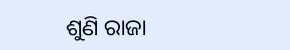ଶୁଣି ରାଜା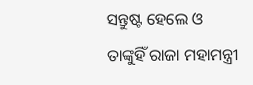ସନ୍ତୁଷ୍ଟ ହେଲେ ଓ ତାଙ୍କୁହିଁ ରାଜା ମହାମନ୍ତ୍ରୀ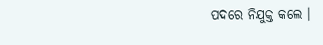ପଦରେ ନିଯୁକ୍ତ କଲେ ।